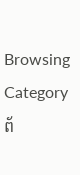Browsing Category
ព័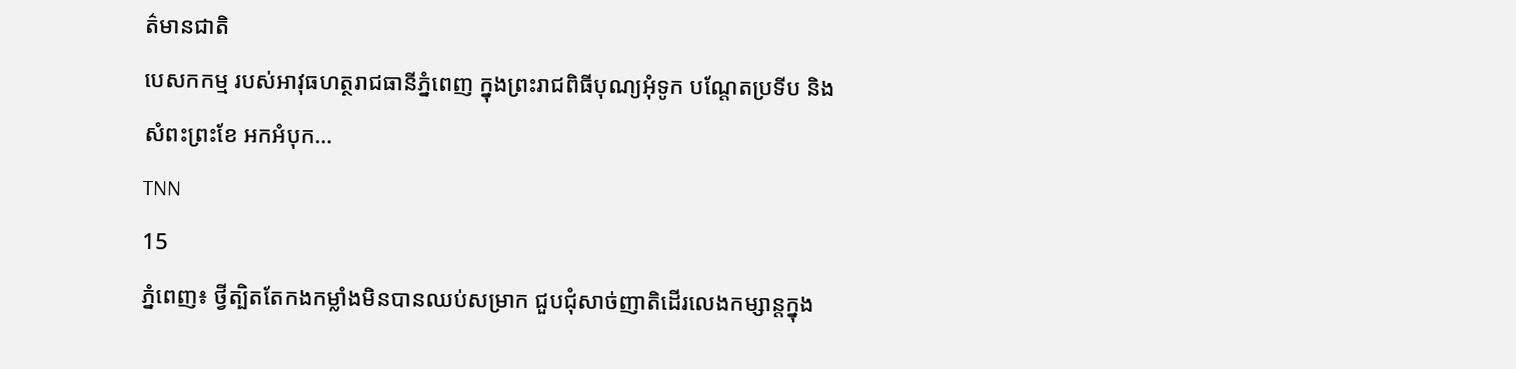ត៌មានជាតិ
បេសកកម្ម របស់អាវុធហត្ថរាជធានីភ្នំពេញ ក្នុងព្រះរាជពិធីបុណ្យអុំទូក បណ្តែតប្រទីប និងសំពះព្រះខែ អកអំបុក…
TNN
15
ភ្នំពេញ៖ ថ្វីត្បិតតែកងកម្លាំងមិនបានឈប់សម្រាក ជួបជុំសាច់ញាតិដើរលេងកម្សាន្តក្នុង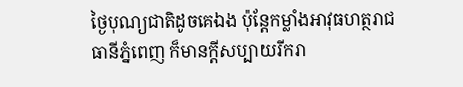ថ្ងៃបុណ្យជាតិដូចគេឯង ប៉ុន្តែកម្លាំងអាវុធហត្ថរាជធានីភ្នំពេញ ក៏មានក្តីសប្បាយរីករា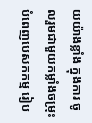យយ៉ាងខ្លាំង ក្នុងការ ចូលរួមជាមួយកម្លាំងចម្រុះ បំពេញបេសកកម្ម រៀប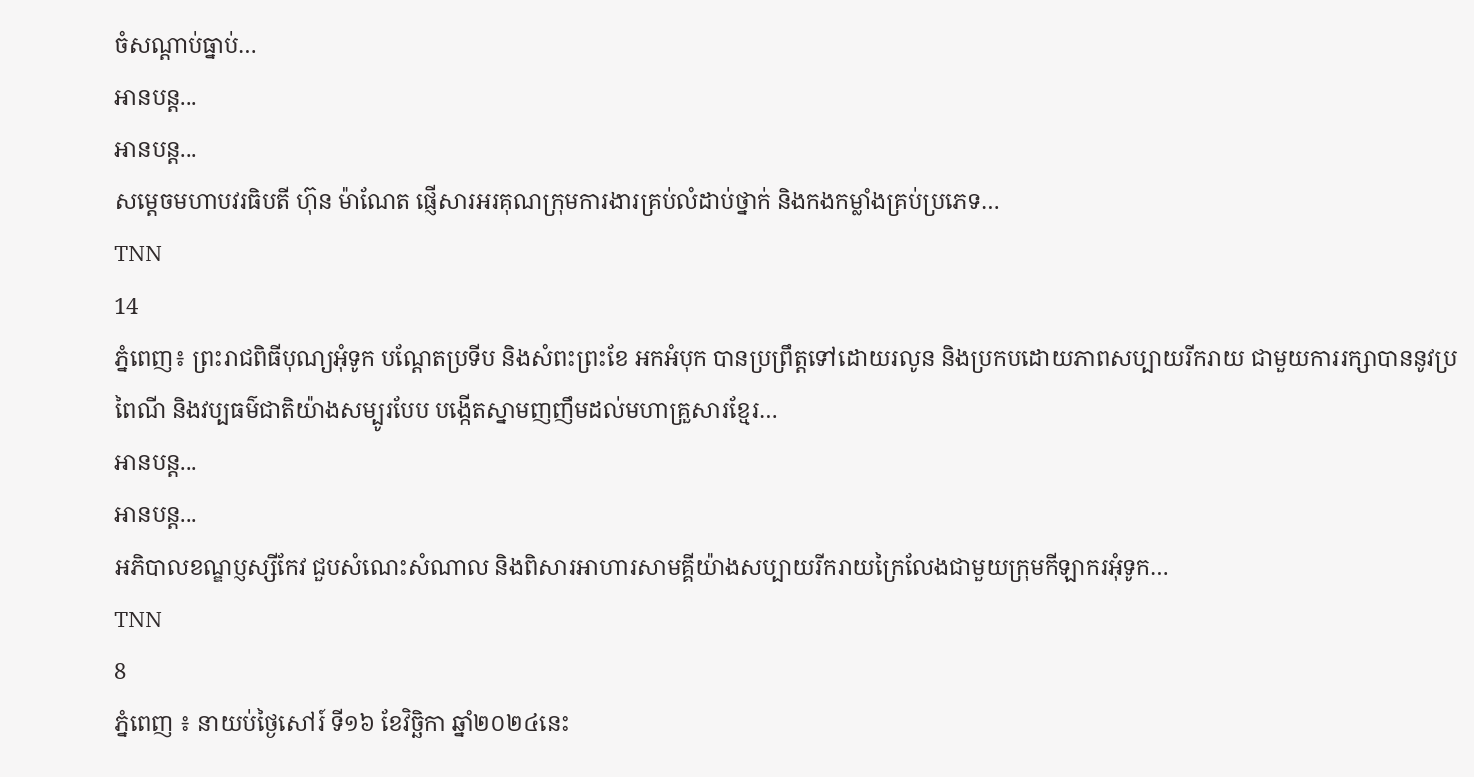ចំសណ្តាប់ធ្នាប់…
អានបន្ត...
អានបន្ត...
សម្តេចមហាបវរធិបតី ហ៊ុន ម៉ាណែត ផ្ញើសារអរគុណក្រុមការងារគ្រប់លំដាប់ថ្នាក់ និងកងកម្លាំងគ្រប់ប្រភេទ…
TNN
14
ភ្នំពេញ៖ ព្រះរាជពិធីបុណ្យអុំទូក បណ្តែតប្រទីប និងសំពះព្រះខែ អកអំបុក បានប្រព្រឹត្តទៅដោយរលូន និងប្រកបដោយភាពសប្បាយរីករាយ ជាមួយការរក្សាបាននូវប្រពៃណី និងវប្បធម៌ជាតិយ៉ាងសម្បូរបែប បង្កើតស្នាមញញឹមដល់មហាគ្រួសារខ្មែរ…
អានបន្ត...
អានបន្ត...
អភិបាលខណ្ឌប្ញស្សីកែវ ជួបសំណេះសំណាល និងពិសារអាហារសាមគ្គីយ៉ាងសប្បាយរីករាយក្រៃលែងជាមួយក្រុមកីឡាករអុំទូក…
TNN
8
ភ្នំពេញ ៖ នាយប់ថ្ងៃសៅរ៍ ទី១៦ ខែវិច្ឆិកា ឆ្នាំ២០២៤នេះ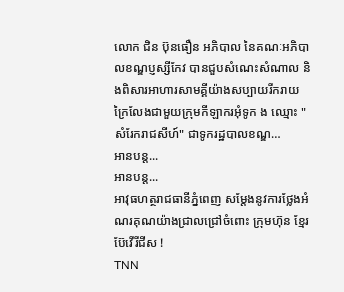លោក ជិន ប៊ុនធឿន អភិបាល នៃគណៈអភិបាលខណ្ឌប្ញស្សីកែវ បានជួបសំណេះសំណាល និងពិសារអាហារសាមគ្គីយ៉ាងសប្បាយរីករាយក្រៃលែងជាមួយក្រុមកីឡាករអុំទូក ង ឈ្មោះ "សំរែករាជសីហ៍" ជាទូករដ្ឋបាលខណ្ឌ…
អានបន្ត...
អានបន្ត...
អាវុធហត្ថរាជធានីភ្នំពេញ សម្តែងនូវការថ្លែងអំណរគុណយ៉ាងជ្រាលជ្រៅចំពោះ ក្រុមហ៊ុន ខែ្មរ ប៊ែវើរីជីស !
TNN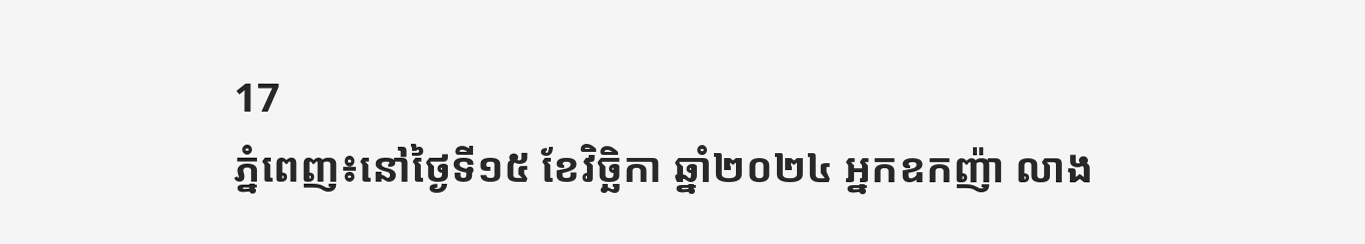17
ភ្នំពេញ៖នៅថ្ងៃទី១៥ ខែវិច្ឆិកា ឆ្នាំ២០២៤ អ្នកឧកញ៉ា លាង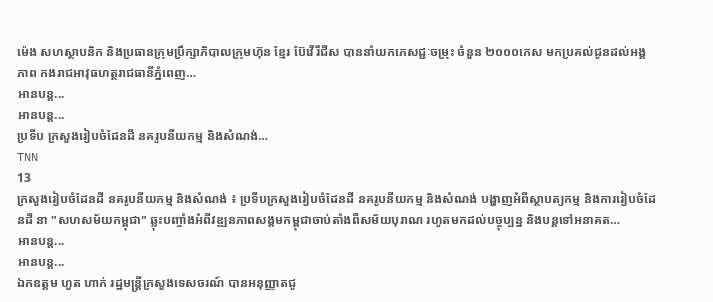ម៉េង សហស្ថាបនិក និងប្រធានក្រុមប្រឹក្សាភិបាលក្រុមហ៊ុន ខ្មែរ ប៊ែវើរីជីស បាននាំយកភេសជ្ជៈចម្រុះ ចំនួន ២០០០កេស មកប្រគល់ជូនដល់អង្គភាព កងរាជអាវុធហត្ថរាជធានីភ្នំពេញ…
អានបន្ត...
អានបន្ត...
ប្រទីប ក្រសួងរៀបចំដែនដី នគរូបនីយកម្ម និងសំណង់…
TNN
13
ក្រសួងរៀបចំដែនដី នគរូបនីយកម្ម និងសំណង់ ៖ ប្រទីបក្រសួងរៀបចំដែនដី នគរូបនីយកម្ម និងសំណង់ បង្ហាញអំពីស្ថាបត្យកម្ម និងការរៀបចំដែនដី នា "សហសម័យកម្ពុជា" ឆ្លុះបញ្ចាំងអំពីវឌ្ឍនភាពសង្គមកម្ពុជាចាប់តាំងពីសម័យបុរាណ រហូតមកដល់បច្ចុប្បន្ន និងបន្តទៅអនាគត…
អានបន្ត...
អានបន្ត...
ឯកឧត្តម ហួត ហាក់ រដ្ឋមន្រ្តីក្រសួងទេសចរណ៍ បានអនុញ្ញាតជូ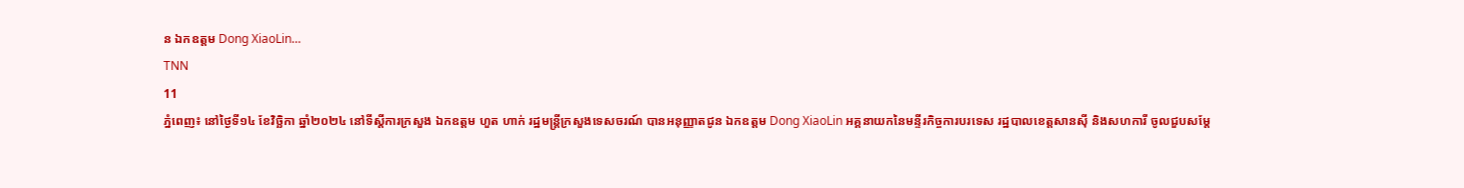ន ឯកឧត្តម Dong XiaoLin…
TNN
11
ភ្នំពេញ៖ នៅថ្ងៃទី១៤ ខែវិច្ឆិកា ឆ្នាំ២០២៤ នៅទីស្តីការក្រសួង ឯកឧត្តម ហួត ហាក់ រដ្ឋមន្រ្តីក្រសួងទេសចរណ៍ បានអនុញ្ញាតជូន ឯកឧត្តម Dong XiaoLin អគ្គនាយកនៃមន្ទីរកិច្ចការបរទេស រដ្ឋបាលខេត្តសានស៊ី និងសហការី ចូលជួបសម្តែ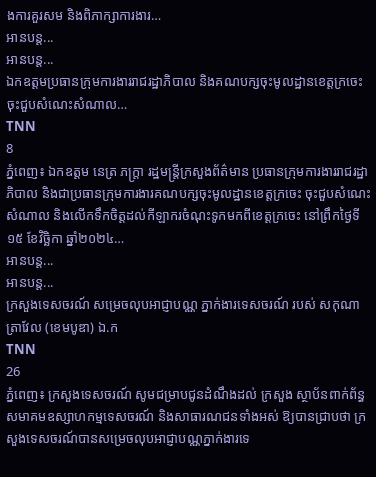ងការគួរសម និងពិភាក្សាការងារ…
អានបន្ត...
អានបន្ត...
ឯកឧត្តមប្រធានក្រុមការងាររាជរដ្ឋាភិបាល និងគណបក្សចុះមូលដ្ឋានខេត្តក្រចេះ ចុះជួបសំណេះសំណាល…
TNN
8
ភ្នំពេញ៖ ឯកឧត្តម នេត្រ ភក្ត្រា រដ្ឋមន្ត្រីក្រសួងព័ត៌មាន ប្រធានក្រុមការងាររាជរដ្ឋាភិបាល និងជាប្រធានក្រុមការងារគណបក្សចុះមូលដ្ឋានខេត្តក្រចេះ ចុះជួបសំណេះសំណាល និងលើកទឹកចិត្តដល់កីឡាករចំណុះទូកមកពីខេត្តក្រចេះ នៅព្រឹកថ្ងៃទី១៥ ខែវិច្ឆិកា ឆ្នាំ២០២៤…
អានបន្ត...
អានបន្ត...
ក្រសួងទេសចរណ៍ សម្រេចលុបអាជ្ញាបណ្ណ ភ្នាក់ងារទេសចរណ៍ របស់ សកុណា ត្រាវែល (ខេមបូឌា) ឯ.ក
TNN
26
ភ្នំពេញ៖ ក្រសួងទេសចរណ៍ សូមជម្រាបជូនដំណឹងដល់ ក្រសួង ស្ថាប័នពាក់ព័ន្ធ សមាគមឧស្សាហកម្មទេសចរណ៍ និងសាធារណជនទាំងអស់ ឱ្យបានជ្រាបថា ក្រសួងទេសចរណ៍បានសម្រេចលុបអាជ្ញាបណ្ណភ្នាក់ងារទេ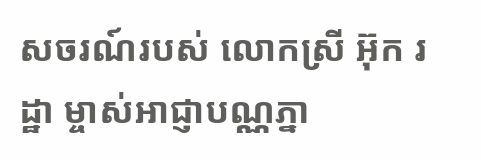សចរណ៍របស់ លោកស្រី អ៊ុក រដ្ឋា ម្ចាស់អាជ្ញាបណ្ណភ្នា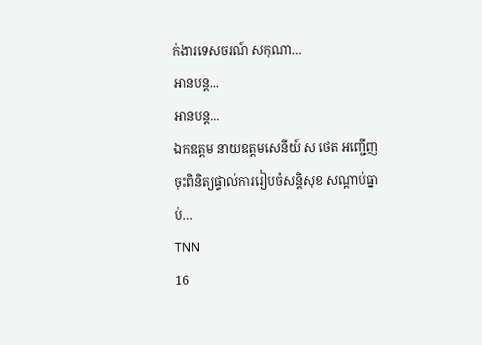ក់ងារទេសចរណ៍ សកុណា…
អានបន្ត...
អានបន្ត...
ឯកឧត្តម នាយឧត្តមសេនីយ៍ ស ថេត អញ្ជើញចុះពិនិត្យផ្ទាល់ការរៀបចំសន្ដិសុខ សណ្ដាប់ធ្នាប់…
TNN
16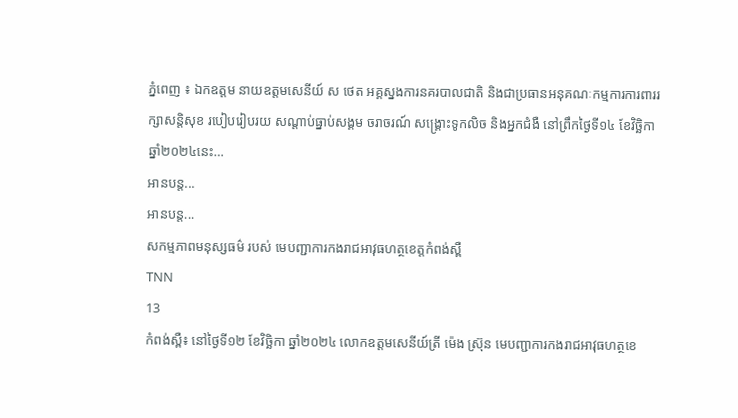ភ្នំពេញ ៖ ឯកឧត្តម នាយឧត្តមសេនីយ៍ ស ថេត អគ្គស្នងការនគរបាលជាតិ និងជាប្រធានអនុគណៈកម្មការការពាររក្សាសន្ដិសុខ របៀបរៀបរយ សណ្ដាប់ធ្នាប់សង្គម ចរាចរណ៍ សង្គ្រោះទូកលិច និងអ្នកជំងឺ នៅព្រឹកថ្ងៃទី១៤ ខែវិច្ឆិកា ឆ្នាំ២០២៤នេះ…
អានបន្ត...
អានបន្ត...
សកម្មភាពមនុស្សធម៌ របស់ មេបញ្ជាការកងរាជអាវុធហត្ថខេត្តកំពង់ស្ពឺ
TNN
13
កំពង់ស្ពឺ៖ នៅថ្ងៃទី១២ ខែវិច្ឆិកា ឆ្នាំ២០២៤ លោកឧត្តមសេនីយ៍ត្រី ម៉េង ស្រ៊ុន មេបញ្ជាការកងរាជអាវុធហត្ថខេ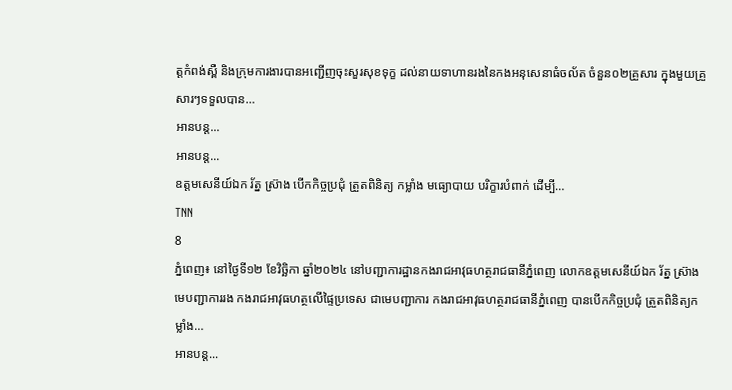ត្តកំពង់ស្ពឺ និងក្រុមការងារបានអញ្ជើញចុះសួរសុខទុក្ខ ដល់នាយទាហានរងនៃកងអនុសេនាធំចល័ត ចំនួន០២គ្រួសារ ក្នុងមួយគ្រួសារៗទទួលបាន…
អានបន្ត...
អានបន្ត...
ឧត្តមសេនីយ៍ឯក រ័ត្ន ស្រ៊ាង បើកកិច្ចប្រជុំ ត្រួតពិនិត្យ កម្លាំង មធ្យោបាយ បរិក្ខារបំពាក់ ដើម្បី…
TNN
8
ភ្នំពេញ៖ នៅថ្ងៃទី១២ ខែវិច្ឆិកា ឆ្នាំ២០២៤ នៅបញ្ជាការដ្ឋានកងរាជអាវុធហត្ថរាជធានីភ្នំពេញ លោកឧត្តមសេនីយ៍ឯក រ័ត្ន ស្រ៊ាង មេបញ្ជាការរង កងរាជអាវុធហត្ថលើផ្ទៃប្រទេស ជាមេបញ្ជាការ កងរាជអាវុធហត្ថរាជធានីភ្នំពេញ បានបើកកិច្ចប្រជុំ ត្រួតពិនិត្យកម្លាំង…
អានបន្ត...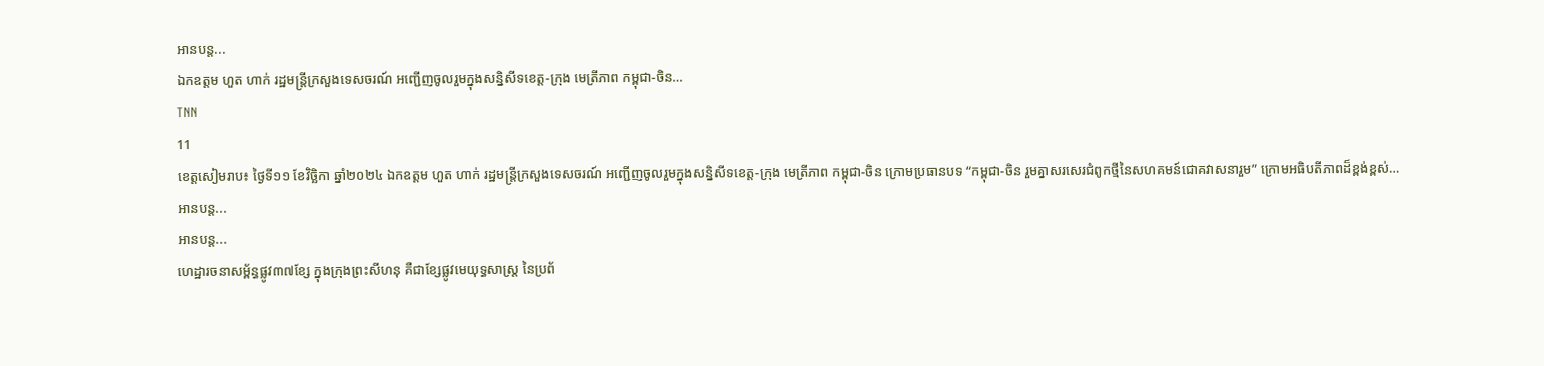អានបន្ត...
ឯកឧត្តម ហួត ហាក់ រដ្ឋមន្រ្តីក្រសួងទេសចរណ៍ អញ្ជើញចូលរួមក្នុងសន្និសីទខេត្ត-ក្រុង មេត្រីភាព កម្ពុជា-ចិន…
TNN
11
ខេត្តសៀមរាប៖ ថ្ងៃទី១១ ខែវិច្ឆិកា ឆ្នាំ២០២៤ ឯកឧត្តម ហួត ហាក់ រដ្ឋមន្ត្រីក្រសួងទេសចរណ៍ អញ្ជើញចូលរួមក្នុងសន្និសីទខេត្ត-ក្រុង មេត្រីភាព កម្ពុជា-ចិន ក្រោមប្រធានបទ “កម្ពុជា-ចិន រួមគ្នាសរសេរជំពូកថ្មីនៃសហគមន៍ជោគវាសនារួម” ក្រោមអធិបតីភាពដ៏ខ្ពង់ខ្ពស់…
អានបន្ត...
អានបន្ត...
ហេដ្ឋារចនាសម្ព័ន្ធផ្លូវ៣៧ខ្សែ ក្នុងក្រុងព្រះសីហនុ គឺជាខ្សែផ្លូវមេយុទ្ធសាស្ត្រ នៃប្រព័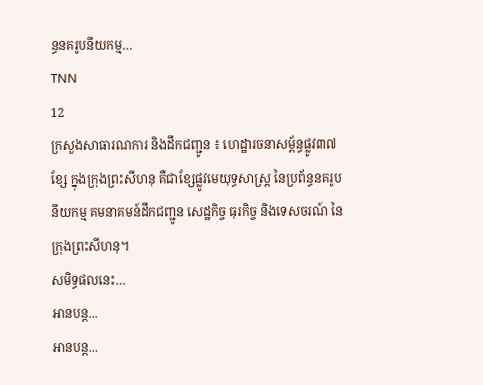ន្ធនគរូបនីយកម្ម…
TNN
12
ក្រសួងសាធារណការ និងដឹកជញ្ជូន ៖ ហេដ្ឋារចនាសម្ព័ន្ធផ្លូវ៣៧ខ្សែ ក្នុងក្រុងព្រះសីហនុ គឺជាខ្សែផ្លូវមេយុទ្ធសាស្ត្រ នៃប្រព័ន្ធនគរូបនីយកម្ម គមនាគមន៍ដឹកជញ្ជូន សេដ្ឋកិច្ច ធុរកិច្ច និងទេសចរណ៍ នៃក្រុងព្រះសីហនុ។
សមិទ្ធផលនេះ…
អានបន្ត...
អានបន្ត...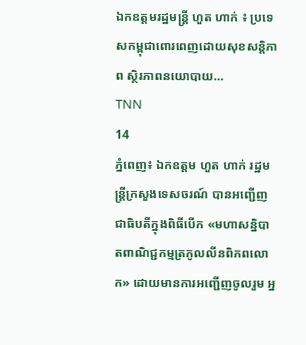ឯកឧត្តមរដ្ឋមន្ត្រី ហួត ហាក់ ៖ ប្រទេសកម្ពុជាពោរពេញដោយសុខសន្តិភាព ស្ថិរភាពនយោបាយ…
TNN
14
ភ្នំពេញ៖ ឯកឧត្តម ហួត ហាក់ រដ្ឋមន្រ្តីក្រសួងទេសចរណ៍ បានអញ្ជើញជាធិបតីក្នុងពិធីបើក «មហាសន្និបាតពាណិជ្ជកម្មត្រកូលលីនពិភពលោក» ដោយមានការអញ្ជើញចូលរួម អ្ន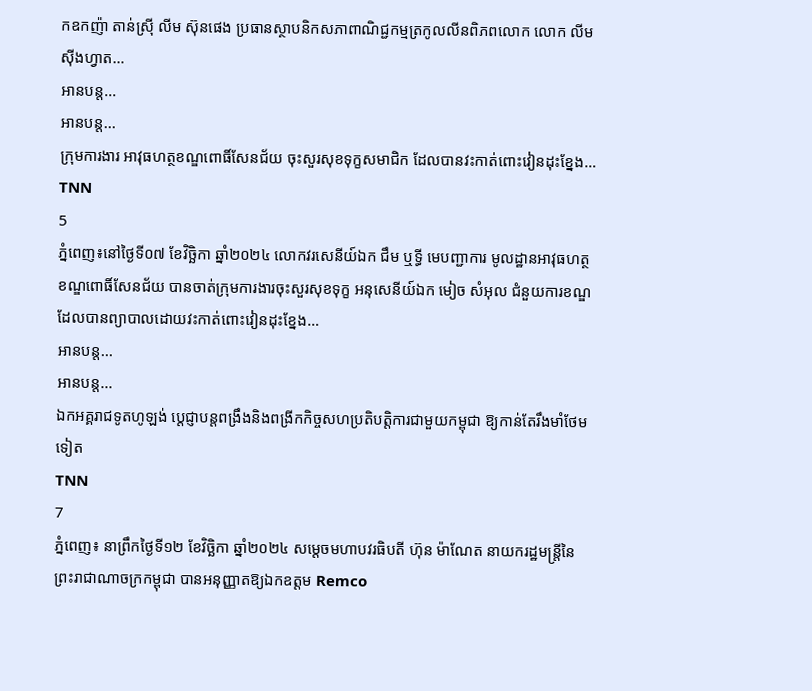កឧកញ៉ា តាន់ស្រ៊ី លីម ស៊ុនផេង ប្រធានស្ថាបនិកសភាពាណិជ្ជកម្មត្រកូលលីនពិភពលោក លោក លីម ស៊ីងហ្វាត…
អានបន្ត...
អានបន្ត...
ក្រុមការងារ អាវុធហត្ថខណ្ឌពោធិ៍សែនជ័យ ចុះសួរសុខទុក្ខសមាជិក ដែលបានវះកាត់ពោះវៀនដុះខ្នែង…
TNN
5
ភ្នំពេញ៖នៅថ្ងៃទី០៧ ខែវិច្ឆិកា ឆ្នាំ២០២៤ លោកវរសេនីយ៍ឯក ជឹម ឬទ្ធី មេបញ្ជាការ មូលដ្ឋានអាវុធហត្ថខណ្ឌពោធិ៍សែនជ័យ បានចាត់ក្រុមការងារចុះសួរសុខទុក្ខ អនុសេនីយ៍ឯក មៀច សំអុល ជំនួយការខណ្ឌ ដែលបានព្យាបាលដោយវះកាត់ពោះវៀនដុះខ្នែង…
អានបន្ត...
អានបន្ត...
ឯកអគ្គរាជទូតហូឡង់ ប្ដេជ្ញាបន្តពង្រឹងនិងពង្រីកកិច្ចសហប្រតិបត្តិការជាមួយកម្ពុជា ឱ្យកាន់តែរឹងមាំថែមទៀត
TNN
7
ភ្នំពេញ៖ នាព្រឹកថ្ងៃទី១២ ខែវិច្ឆិកា ឆ្នាំ២០២៤ សម្ដេចមហាបវរធិបតី ហ៊ុន ម៉ាណែត នាយករដ្ឋមន្ត្រីនៃព្រះរាជាណាចក្រកម្ពុជា បានអនុញ្ញាតឱ្យឯកឧត្តម Remco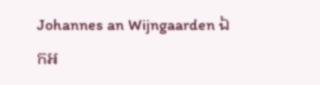Johannes an Wijngaarden ឯកអ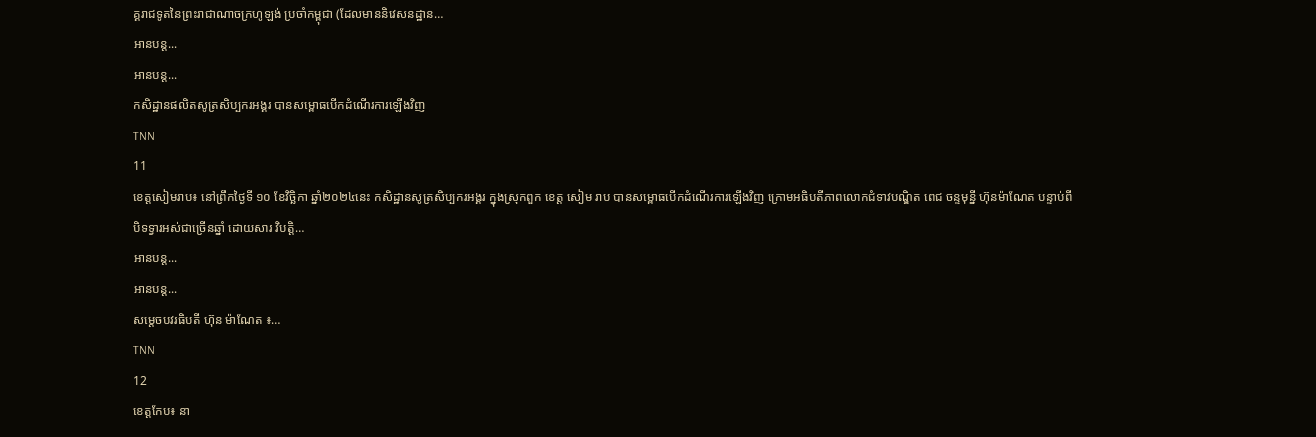គ្គរាជទូតនៃព្រះរាជាណាចក្រហូឡង់ ប្រចាំកម្ពុជា (ដែលមាននិវេសនដ្ឋាន…
អានបន្ត...
អានបន្ត...
កសិដ្ឋានផលិតសូត្រសិប្បករអង្គរ បានសម្ពោធបើកដំណើរការឡើងវិញ
TNN
11
ខេត្តសៀមរាប៖ នៅព្រឹកថ្ងៃទី ១០ ខែវិច្ឆិកា ឆ្នាំ២០២៤នេះ កសិដ្ឋានសូត្រសិប្បករអង្គរ ក្នុងស្រុកពួក ខេត្ត សៀម រាប បានសម្ពោធបើកដំណើរការឡើងវិញ ក្រោមអធិបតីភាពលោកជំទាវបណ្ឌិត ពេជ ចន្ទមុន្នី ហ៊ុនម៉ាណែត បន្ទាប់ពីបិទទ្វារអស់ជាច្រើនឆ្នាំ ដោយសារ វិបត្តិ…
អានបន្ត...
អានបន្ត...
សម្តេចបវរធិបតី ហ៊ុន ម៉ាណែត ៖…
TNN
12
ខេត្តកែប៖ នា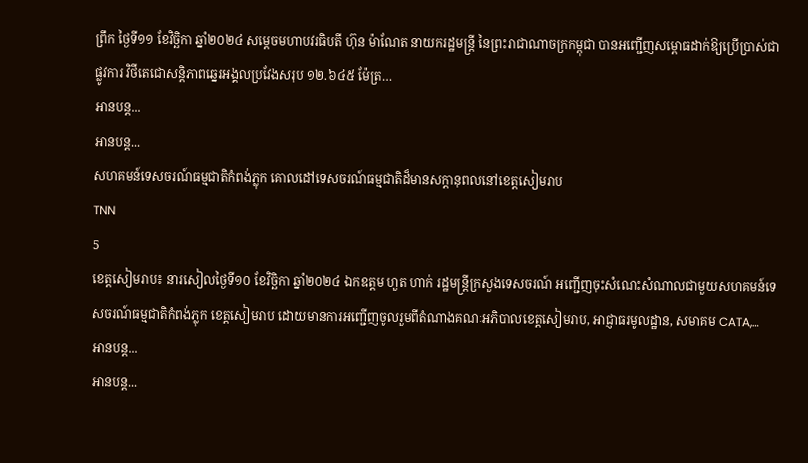ព្រឹក ថ្ងៃទី១១ ខែវិច្ឆិកា ឆ្នាំ២០២៤ សម្តេចមហាបវរធិបតី ហ៊ុន ម៉ាណែត នាយករដ្ឋមន្រ្តី នៃព្រះរាជាណាចក្រកម្ពុជា បានអញ្ជើញសម្ពោធដាក់ឱ្យប្រើប្រាស់ជាផ្លូវការ វិថីតេជោសន្តិភាពឆ្នេរអង្គលប្រវែងសរុប ១២.៦៤៥ ម៉ែត្រ…
អានបន្ត...
អានបន្ត...
សហគមន៍ទេសចរណ៍ធម្មជាតិកំពង់ភ្លុក គោលដៅទេសចរណ៍ធម្មជាតិដ៏មានសក្តានុពលនៅខេត្តសៀមរាប
TNN
5
ខេត្តសៀមរាប៖ នារសៀលថ្ងៃទី១០ ខែវិច្ឆិកា ឆ្នាំ២០២៤ ឯកឧត្តម ហួត ហាក់ រដ្ឋមន្ត្រីក្រសួងទេសចរណ៍ អញ្ជើញចុះសំណេះសំណាលជាមួយសហគមន៍ទេសចរណ៍ធម្មជាតិកំពង់ភ្លុក ខេត្តសៀមរាប ដោយមានការអញ្ជើញចូលរួមពីតំណាងគណៈអភិបាលខេត្តសៀមរាប, អាជ្ញាធរមូលដ្ឋាន, សមាគម CATA,…
អានបន្ត...
អានបន្ត...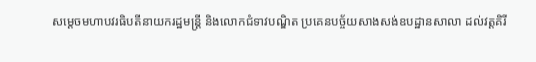សម្តេចមហាបវរធិបតីនាយករដ្ឋមន្ត្រី និងលោកជំទាវបណ្ឌិត ប្រគេនបច្ច័យសាងសង់ឧបដ្ឋានសាលា ដល់វត្តគិរី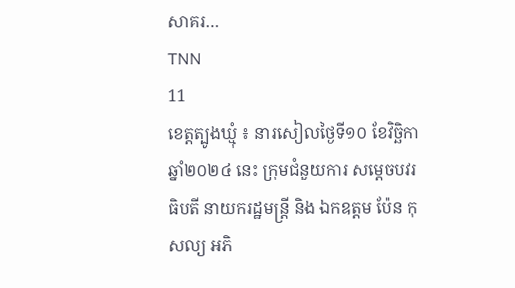សាគរ…
TNN
11
ខេត្តត្បូងឃ្មុំ ៖ នារសៀលថ្ងៃទី១០ ខែវិច្ឆិកា ឆ្នាំ២០២៤ នេះ ក្រុមជំនួយការ សម្តេចបវរធិបតី នាយករដ្ឋមន្ត្រី និង ឯកឧត្តម ប៉ែន កុសល្យ អភិ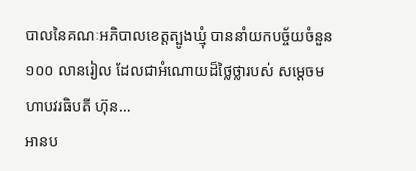បាលនៃគណៈអភិបាលខេត្តត្បូងឃ្មុំ បាននាំយកបច្ច័យចំនួន ១០០ លានរៀល ដែលជាអំណោយដ៏ថ្លៃថ្លារបស់ សម្តេចមហាបវរធិបតី ហ៊ុន…
អានប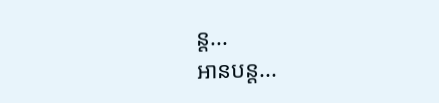ន្ត...
អានបន្ត...